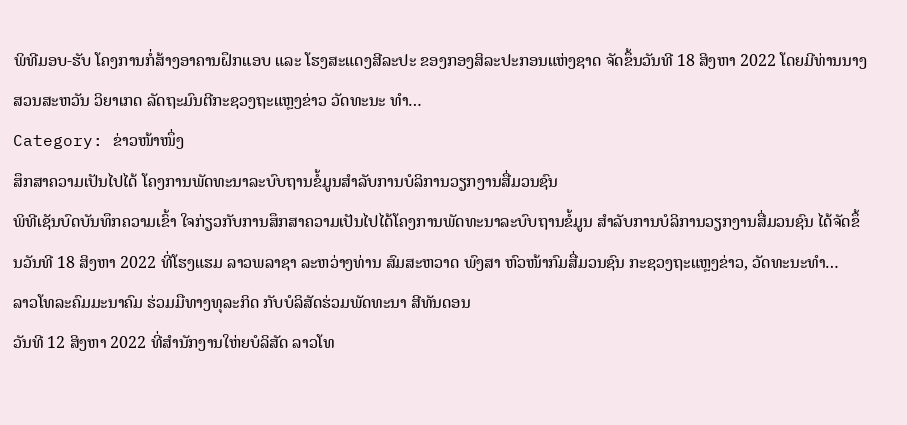ພິທີມອບ-ຮັບ ໂຄງການກໍ່ສ້າງອາຄານຝຶກແອບ ແລະ ໂຮງສະແດງສີລະປະ ຂອງກອງສິລະປະກອນແຫ່ງຊາດ ຈັດຂຶ້ນວັນທີ 18 ສິງຫາ 2022 ໂດຍມີທ່ານນາງ ສວນສະຫວັນ ວິຍາເກດ ລັດຖະມົນຕີກະຊວງຖະແຫຼງຂ່າວ ວັດທະນະ ທຳ…
Category: ຂ່າວໜ້າໜຶ່ງ
ສຶກສາຄວາມເປັນໄປໄດ້ ໂຄງການພັດທະນາລະບົບຖານຂໍ້ມູນສຳລັບການບໍລິການວຽກງານສື່ມວນຊົນ
ພິທີເຊັນບົດບັນທຶກຄວາມເຂົ້າ ໃຈກ່ຽວກັບການສຶກສາຄວາມເປັນໄປໄດ້ໂຄງການພັດທະນາລະບົບຖານຂໍ້ມູນ ສຳລັບການບໍລິການວຽກງານສື່ມວນຊົນ ໄດ້ຈັດຂຶ້ນວັນທີ 18 ສິງຫາ 2022 ທີ່ໂຮງແຮມ ລາວພລາຊາ ລະຫວ່າງທ່ານ ສົມສະຫວາດ ພົງສາ ຫົວໜ້າກົມສື່ມວນຊົນ ກະຊວງຖະແຫຼງຂ່າວ, ວັດທະນະທຳ…
ລາວໂທລະຄົມມະນາຄົມ ຮ່ວມມືທາງທຸລະກິດ ກັບບໍລິສັດຮ່ວມພັດທະນາ ສີທັນດອນ
ວັນທີ 12 ສິງຫາ 2022 ທີ່ສຳນັກງານໃຫ່ຍບໍລິສັດ ລາວໂທ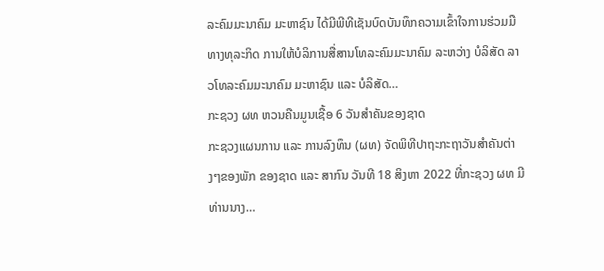ລະຄົມມະນາຄົມ ມະຫາຊົນ ໄດ້ມີພີທີເຊັນບົດບັນທຶກຄວາມເຂົ້າໃຈການຮ່ວມມືທາງທຸລະກິດ ການໃຫ້ບໍລິການສື່ສານໂທລະຄົມມະນາຄົມ ລະຫວ່າງ ບໍລິສັດ ລາວໂທລະຄົມມະນາຄົມ ມະຫາຊົນ ແລະ ບໍລິສັດ…
ກະຊວງ ຜທ ຫວນຄືນມູນເຊື້ອ 6 ວັນສໍາຄັນຂອງຊາດ
ກະຊວງແຜນການ ແລະ ການລົງທຶນ (ຜທ) ຈັດພິທີປາຖະກະຖາວັນສໍາຄັນຕ່າງໆຂອງພັກ ຂອງຊາດ ແລະ ສາກົນ ວັນທີ 18 ສິງຫາ 2022 ທີ່ກະຊວງ ຜທ ມີທ່ານນາງ…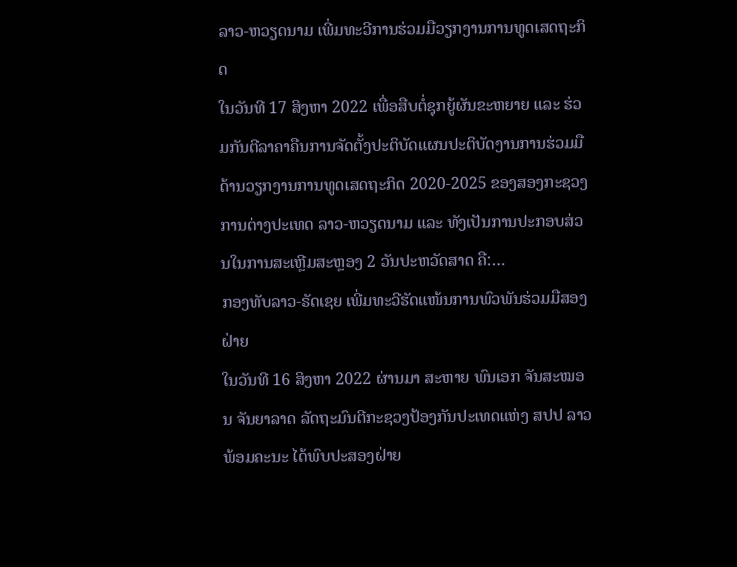ລາວ-ຫວຽດນາມ ເພີ່ມທະວີການຮ່ວມມືວຽກງານການທູດເສດຖະກິດ
ໃນວັນທີ 17 ສິງຫາ 2022 ເພື່ອສືບຕໍ່ຊຸກຍູ້ຜັນຂະຫຍາຍ ແລະ ຮ່ວມກັນຕີລາຄາຄືນການຈັດຕັ້ງປະຕິບັດແຜນປະຕິບັດງານການຮ່ວມມືດ້ານວຽກງານການທູດເສດຖະກິດ 2020-2025 ຂອງສອງກະຊວງການຕ່າງປະເທດ ລາວ-ຫວຽດນາມ ແລະ ທັງເປັນການປະກອບສ່ວນໃນການສະເຫຼີມສະຫຼອງ 2 ວັນປະຫວັດສາດ ຄື:…
ກອງທັບລາວ-ຣັດເຊຍ ເພີ່ມທະວີຮັດແໜ້ນການພົວພັນຮ່ວມມືສອງຝ່າຍ
ໃນວັນທີ 16 ສິງຫາ 2022 ຜ່ານມາ ສະຫາຍ ພົນເອກ ຈັນສະໝອນ ຈັນຍາລາດ ລັດຖະມົນຕີກະຊວງປ້ອງກັນປະເທດແຫ່ງ ສປປ ລາວ ພ້ອມຄະນະ ໄດ້ພົບປະສອງຝ່າຍ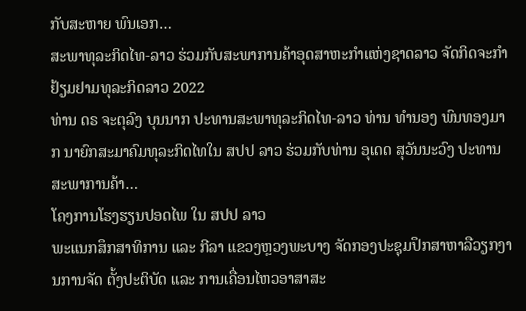ກັບສະຫາຍ ພົນເອກ…
ສະພາທຸລະກິດໄທ-ລາວ ຮ່ວມກັບສະພາການຄ້າອຸດສາຫະກໍາແຫ່ງຊາດລາວ ຈັດກິດຈະກໍາຢ້ຽມຢາມທຸລະກິດລາວ 2022
ທ່ານ ດຣ ຈະຕຸລົງ ບຸນນາກ ປະທານສະພາທຸລະກິດໄທ-ລາວ ທ່ານ ທໍານອງ ພົນທອງມາກ ນາຍົກສະມາຄົມທຸລະກິດໄທໃນ ສປປ ລາວ ຮ່ວມກັບທ່ານ ອຸເດດ ສຸວັນນະວົງ ປະທານສະພາການຄ້າ…
ໂຄງການໂຮງຮຽນປອດໄພ ໃນ ສປປ ລາວ
ພະແນກສຶກສາທິການ ແລະ ກີລາ ແຂວງຫຼວງພະບາງ ຈັດກອງປະຊຸມປຶກສາຫາລືວຽກງານການຈັດ ຕັ້ງປະຕິບັດ ແລະ ການເຄື່ອນໄຫວອາສາສະ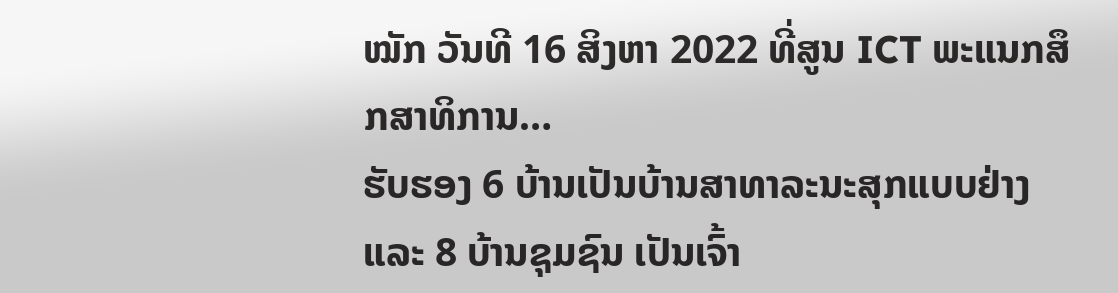ໝັກ ວັນທີ 16 ສິງຫາ 2022 ທີ່ສູນ ICT ພະແນກສຶກສາທິການ…
ຮັບຮອງ 6 ບ້ານເປັນບ້ານສາທາລະນະສຸກແບບຢ່າງ ແລະ 8 ບ້ານຊຸມຊົນ ເປັນເຈົ້າ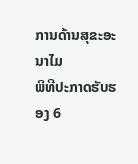ການດ້ານສຸຂະອະນາໄມ
ພິທີປະກາດຮັບຮອງ 6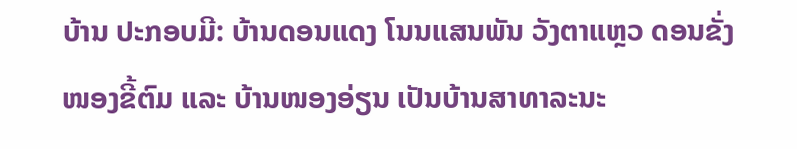ບ້ານ ປະກອບມີ: ບ້ານດອນແດງ ໂນນແສນພັນ ວັງຕາແຫຼວ ດອນຂັ່ງ ໜອງຂີ້ຕົມ ແລະ ບ້ານໜອງອ່ຽນ ເປັນບ້ານສາທາລະນະ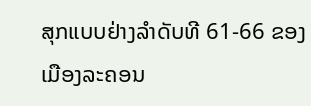ສຸກແບບຢ່າງລໍາດັບທີ 61-66 ຂອງເມືອງລະຄອນ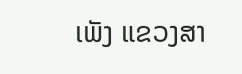ເພັງ ແຂວງສາ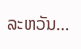ລະຫວັນ…